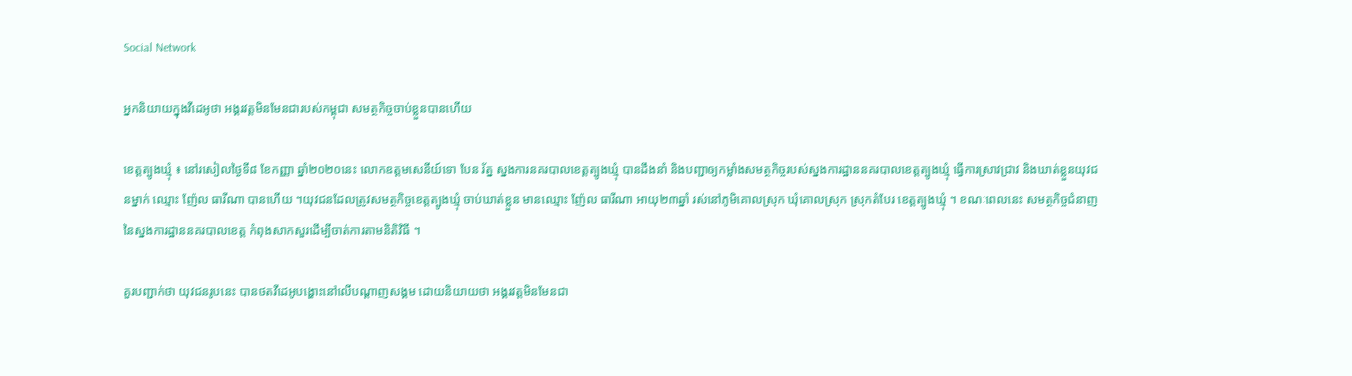Social Network

អ្នកនិយាយក្នុងវីដេអូថា អង្គរវត្តមិនមែនជារបស់កម្ពុជា សមត្ថកិច្ចចាប់ខ្លួនបានហើយ

ខេត្តត្បូងឃ្មុំ ៖ នៅរសៀលថ្ងៃទី៨ ខែកញ្ញា ឆ្នាំ២០២០នេះ លោកឧត្ដមសេនីយ៍ទោ បែន រ័ត្ន ស្នងការនគរបាលខេត្តត្បូងឃ្មុំ បានដឹងនាំ និងបញ្ជាឲ្យកម្លាំងសមត្ថកិច្ចរបស់ស្នងការដ្ឋាននគរបាលខេត្តត្បូងឃ្មុំ ធ្វើការស្រាវជ្រាវ និងឃាត់ខ្លួនយុវជនម្នាក់ ឈ្មោះ ញ៉ែល ធារីណា បានហើយ ។យុវជនដែលត្រូវសមត្ថកិច្ចខេត្តត្បូងឃ្មុំ ចាប់ឃាត់ខ្លួន មានឈ្មោះ ញ៉ែល ធារីណា អាយុ២៣ឆ្នាំ រស់នៅភូមិគោលស្រុក ឃុំគោលស្រុក ស្រុកតំបែរ ខេត្តត្បូងឃ្មុំ ។ ខណៈពេលនេះ សមត្ថកិច្ចជំនាញ នៃស្នងការដ្ឋាននគរបាលខេត្ត កំពុងសាកសួរដើម្បីចាត់ការតាមនិតិវិធី ។

គួរបញ្ជាក់ថា យុវជនរូបនេះ បានថតវីដេអូបង្ហោះនៅលើបណ្ដាញសង្គម ដោយនិយាយថា អង្គរវត្តមិនមែនជា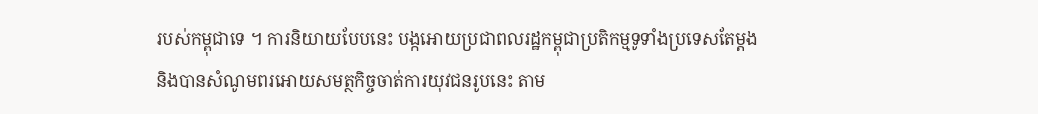របស់កម្ពុជាទេ ។ ការនិយាយបែបនេះ បង្កអោយប្រជាពលរដ្ឋកម្ពុជាប្រតិកម្មទូទាំងប្រទេសតែម្ដង និងបានសំណូមពរអោយសមត្ថកិច្ចចាត់ការយុវជនរូបនេះ តាម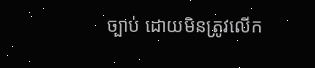ច្បាប់ ដោយមិនត្រូវលើក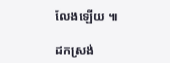លែងឡើយ ៕

ដកស្រង់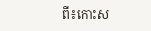ពី៖កោះស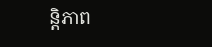ន្តិភាព